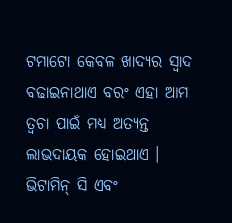ଟମାଟୋ କେବଳ ଖାଦ୍ୟର ସ୍ୱାଦ ବଢାଇନାଥାଏ ବରଂ ଏହା ଆମ ତ୍ୱଚା ପାଇଁ ମଧ୍ୟ ଅତ୍ୟନ୍ତ ଲାଭଦାୟକ ହୋଇଥାଏ । ଭିଟାମିନ୍ ସି ଏବଂ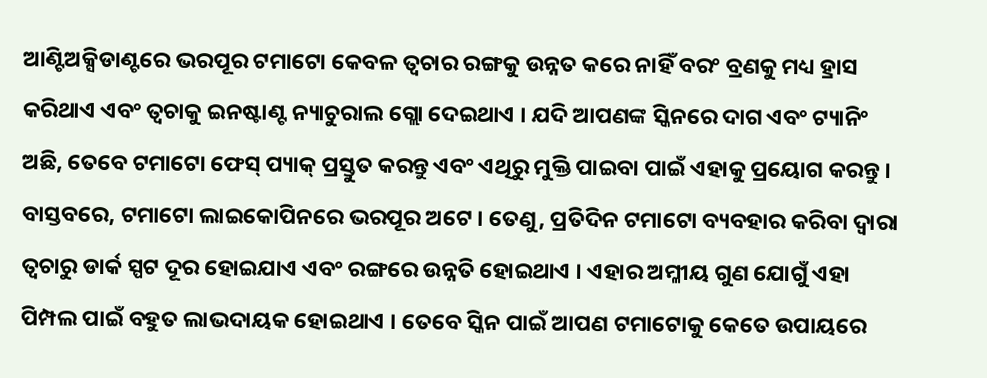ଆଣ୍ଟିଅକ୍ସିଡାଣ୍ଟରେ ଭରପୂର ଟମାଟୋ କେବଳ ତ୍ୱଚାର ରଙ୍ଗକୁ ଉନ୍ନତ କରେ ନାହିଁ ବରଂ ବ୍ରଣକୁ ମଧ୍ୟ ହ୍ରାସ କରିଥାଏ ଏବଂ ତ୍ୱଚାକୁ ଇନଷ୍ଟାଣ୍ଟ ନ୍ୟାଚୁରାଲ ଗ୍ଲୋ ଦେଇଥାଏ । ଯଦି ଆପଣଙ୍କ ସ୍କିନରେ ଦାଗ ଏବଂ ଟ୍ୟାନିଂ ଅଛି, ତେବେ ଟମାଟୋ ଫେସ୍ ପ୍ୟାକ୍ ପ୍ରସ୍ତୁତ କରନ୍ତୁ ଏବଂ ଏଥିରୁ ମୁକ୍ତି ପାଇବା ପାଇଁ ଏହାକୁ ପ୍ରୟୋଗ କରନ୍ତୁ ।
ବାସ୍ତବରେ, ଟମାଟୋ ଲାଇକୋପିନରେ ଭରପୂର ଅଟେ । ତେଣୁ, ପ୍ରତିଦିନ ଟମାଟୋ ବ୍ୟବହାର କରିବା ଦ୍ୱାରା ତ୍ୱଚାରୁ ଡାର୍କ ସ୍ପଟ ଦୂର ହୋଇଯାଏ ଏବଂ ରଙ୍ଗରେ ଉନ୍ନତି ହୋଇଥାଏ । ଏହାର ଅମ୍ଳୀୟ ଗୁଣ ଯୋଗୁଁ ଏହା ପିମ୍ପଲ ପାଇଁ ବହୁତ ଲାଭଦାୟକ ହୋଇଥାଏ । ତେବେ ସ୍କିନ ପାଇଁ ଆପଣ ଟମାଟୋକୁ କେତେ ଉପାୟରେ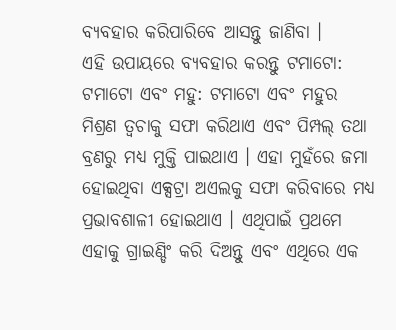ବ୍ୟବହାର କରିପାରିବେ ଆସନ୍ତୁ ଜାଣିବା ।
ଏହି ଉପାୟରେ ବ୍ୟବହାର କରନ୍ତୁ ଟମାଟୋ:
ଟମାଟୋ ଏବଂ ମହୁ: ଟମାଟୋ ଏବଂ ମହୁର ମିଶ୍ରଣ ତ୍ୱଚାକୁ ସଫା କରିଥାଏ ଏବଂ ପିମ୍ପଲ୍ ତଥା ବ୍ରଣରୁ ମଧ୍ୟ ମୁକ୍ତି ପାଇଥାଏ । ଏହା ମୁହଁରେ ଜମା ହୋଇଥିବା ଏକ୍ସଟ୍ରା ଅଏଲକୁ ସଫା କରିବାରେ ମଧ୍ୟ ପ୍ରଭାବଶାଳୀ ହୋଇଥାଏ । ଏଥିପାଇଁ ପ୍ରଥମେ ଏହାକୁ ଗ୍ରାଇଣ୍ଡିଂ କରି ଦିଅନ୍ତୁ ଏବଂ ଏଥିରେ ଏକ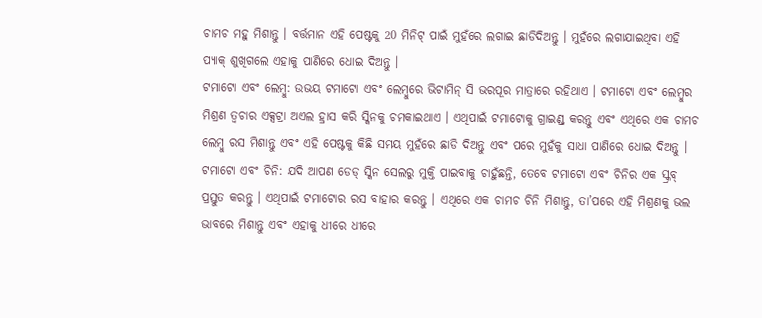ଚାମଚ ମହୁ ମିଶାନ୍ତୁ । ବର୍ତ୍ତମାନ ଏହି ପେଷ୍ଟକୁ 20 ମିନିଟ୍ ପାଇଁ ମୁହଁରେ ଲଗାଇ ଛାଡିଦିଅନ୍ତୁ । ମୁହଁରେ ଲଗାଯାଇଥିବା ଏହି ପ୍ୟାକ୍ ଶୁଖିଗଲେ ଏହାକୁ ପାଣିରେ ଧୋଇ ଦିଅନ୍ତୁ ।
ଟମାଟୋ ଏବଂ ଲେମ୍ବୁ: ଉଭୟ ଟମାଟୋ ଏବଂ ଲେମ୍ବୁରେ ଭିଟାମିନ୍ ସି ଭରପୂର ମାତ୍ରାରେ ରହିଥାଏ । ଟମାଟୋ ଏବଂ ଲେମ୍ବୁର ମିଶ୍ରଣ ତ୍ୱଚାର ଏକ୍ସଟ୍ରା ଅଏଲ ହ୍ରାସ କରି ସ୍କିନକୁ ଚମକାଇଥାଏ । ଏଥିପାଇଁ ଟମାଟୋକୁ ଗ୍ରାଇଣ୍ଡ୍ କରନ୍ତୁ ଏବଂ ଏଥିରେ ଏକ ଚାମଚ ଲେମ୍ବୁ ରସ ମିଶାନ୍ତୁ ଏବଂ ଏହି ପେଷ୍ଟକୁ କିଛି ସମୟ ମୁହଁରେ ଛାଡି ଦିଅନ୍ତୁ ଏବଂ ପରେ ମୁହଁକୁ ସାଧା ପାଣିରେ ଧୋଇ ଦିଅନ୍ତୁ ।
ଟମାଟୋ ଏବଂ ଚିନି: ଯଦି ଆପଣ ଡେଡ୍ ସ୍କିନ ସେଲରୁ ମୁକ୍ତି ପାଇବାକୁ ଚାହୁଁଛନ୍ତି, ତେବେ ଟମାଟୋ ଏବଂ ଚିନିର ଏକ ସ୍କ୍ରବ୍ ପ୍ରସ୍ତୁତ କରନ୍ତୁ । ଏଥିପାଇଁ ଟମାଟୋର ରସ ବାହାର କରନ୍ତୁ । ଏଥିରେ ଏକ ଚାମଚ ଚିନି ମିଶାନ୍ତୁ, ତା’ପରେ ଏହି ମିଶ୍ରଣକୁ ଭଲ ଭାବରେ ମିଶାନ୍ତୁ ଏବଂ ଏହାକୁ ଧୀରେ ଧୀରେ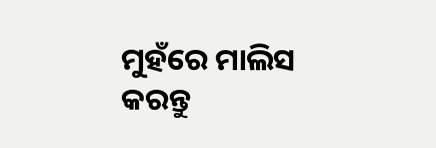ମୁହଁରେ ମାଲିସ କରନ୍ତୁ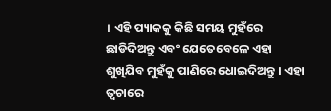। ଏହି ପ୍ୟାକକୁ କିଛି ସମୟ ମୁହଁରେ ଛାଡିଦିଅନ୍ତୁ ଏବଂ ଯେତେବେଳେ ଏହା ଶୁଖିଯିବ ମୁହଁକୁ ପାଣିରେ ଧୋଇଦିଅନ୍ତୁ । ଏହା ତ୍ୱଚାରେ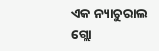ଏକ ନ୍ୟାଚୁରାଲ ଗ୍ଲୋ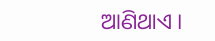ଆଣିଥାଏ ।